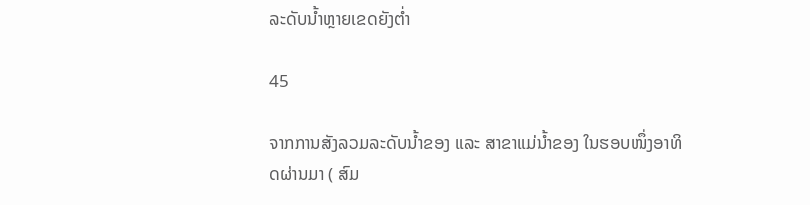ລະດັບນໍ້າຫຼາຍເຂດຍັງຕໍ່າ

45

ຈາກການສັງລວມລະດັບນໍ້າຂອງ ແລະ ສາຂາແມ່ນໍ້າຂອງ ໃນຮອບໜຶ່ງອາທິດຜ່ານມາ ( ສົມ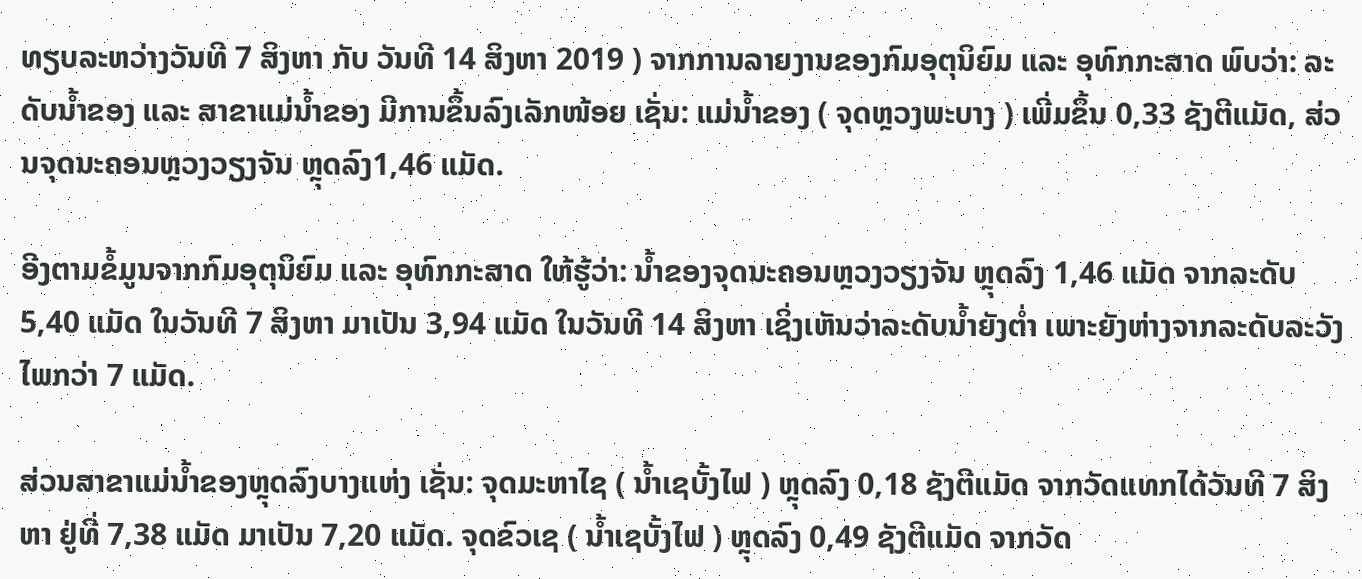ທຽບລະຫວ່າງວັນທີ 7 ສິງຫາ ກັບ ວັນທີ 14 ສິງຫາ 2019 ) ຈາກການລາຍງານຂອງກົມອຸຕຸນິຍົມ ແລະ ອຸທົກກະສາດ ພົບວ່າ: ລະດັບນໍ້າຂອງ ແລະ ສາຂາແມ່ນໍ້າຂອງ ມີການຂຶ້ນລົງເລັກໜ້ອຍ ເຊັ່ນ: ແມ່ນໍ້າຂອງ ( ຈຸດຫຼວງພະບາງ ) ເພີ່ມຂຶ້ນ 0,33 ຊັງຕີແມັດ, ສ່ວນຈຸດນະຄອນຫຼວງວຽງຈັນ ຫຼຸດລົງ1,46 ແມັດ.

ອີງຕາມຂໍ້ມູນຈາກກົມອຸຕຸນິຍົມ ແລະ ອຸທົກກະສາດ ໃຫ້ຮູ້ວ່າ: ນໍ້າຂອງຈຸດນະຄອນຫຼວງວຽງຈັນ ຫຼຸດລົງ 1,46 ແມັດ ຈາກລະດັບ 5,40 ແມັດ ໃນວັນທີ 7 ສິງຫາ ມາເປັນ 3,94 ແມັດ ໃນວັນທີ 14 ສິງຫາ ເຊິ່ງເຫັນວ່າລະດັບນໍ້າຍັງຕໍ່າ ເພາະຍັງຫ່າງຈາກລະດັບລະວັງໄພກວ່າ 7 ແມັດ.

ສ່ວນສາຂາແມ່ນໍ້າຂອງຫຼຸດລົງບາງແຫ່ງ ເຊັ່ນ: ຈຸດມະຫາໄຊ ( ນໍ້າເຊບັ້ງໄຟ ) ຫຼຸດລົງ 0,18 ຊັງຕີແມັດ ຈາກວັດແທກໄດ້ວັນທີ 7 ສິງຫາ ຢູ່ທີ່ 7,38 ແມັດ ມາເປັນ 7,20 ແມັດ. ຈຸດຂົວເຊ ( ນໍ້າເຊບັ້ງໄຟ ) ຫຼຸດລົງ 0,49 ຊັງຕີແມັດ ຈາກວັດ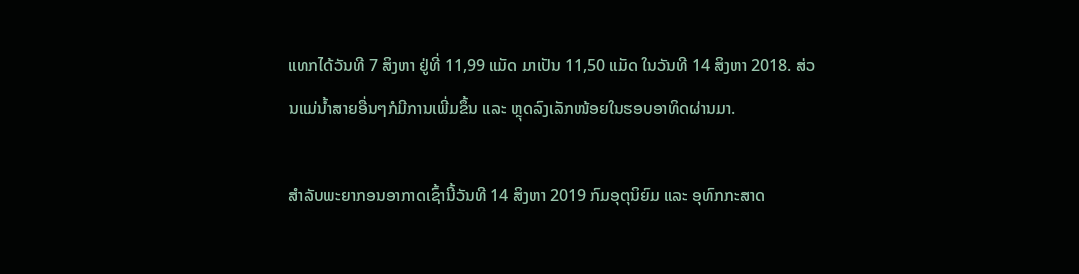ແທກໄດ້ວັນທີ 7 ສິງຫາ ຢູ່ທີ່ 11,99 ແມັດ ມາເປັນ 11,50 ແມັດ ໃນວັນທີ 14 ສິງຫາ 2018. ສ່ວນແມ່ນໍ້າສາຍອື່ນໆກໍມີການເພີ່ມຂຶ້ນ ແລະ ຫຼຸດລົງເລັກໜ້ອຍໃນຮອບອາທິດຜ່ານມາ.

ສຳລັບພະຍາກອນອາກາດເຊົ້ານີ້ວັນທີ 14 ສິງຫາ 2019 ກົມອຸຕຸນິຍົມ ແລະ ອຸທົກກະສາດ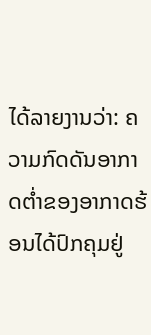ໄດ້ລາຍງານວ່າ: ຄວາມກົດດັນອາກາດຕໍ່າຂອງອາກາດຮ້ອນໄດ້ປົກຄຸມຢູ່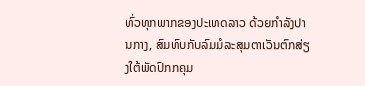ທົ່ວທຸກພາກຂອງປະເທດລາວ ດ້ວຍກຳລັງປານກາງ, ສົມທົບກັບລົມມໍລະສຸມຕາເວັນຕົກສ່ຽງໃຕ້ພັດປົກກຄຸມ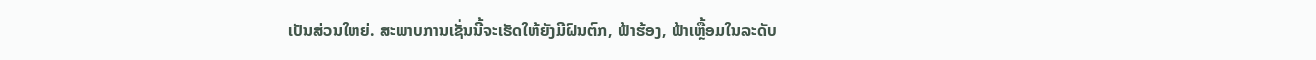ເປັນສ່ວນໃຫຍ່. ສະພາບການເຊັ່ນນີ້ຈະເຮັດໃຫ້ຍັງມີຝົນຕົກ, ຟ້າຮ້ອງ, ຟ້າເຫຼື້ອມໃນລະດັບ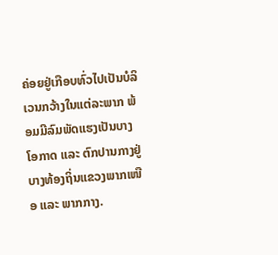ຄ່ອຍຢູ່ເກືອບທົ່ວໄປເປັນບໍລິເວນກວ້າງໃນແຕ່ລະພາກ ພ້ອມມີລົມພັດແຮງເປັນບາງໂອກາດ ແລະ ຕົກປານກາງຢູ່ບາງທ້ອງຖິ່ນແຂວງພາກເໜືອ ແລະ ພາກກາງ.